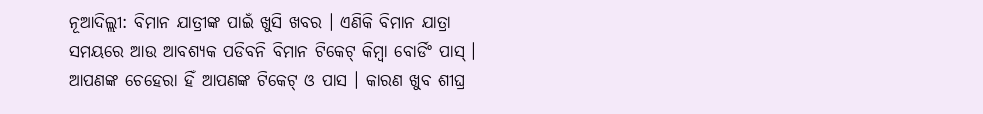ନୂଆଦିଲ୍ଲୀ: ବିମାନ ଯାତ୍ରୀଙ୍କ ପାଇଁ ଖୁସି ଖବର । ଏଣିକି ବିମାନ ଯାତ୍ରା ସମୟରେ ଆଉ ଆବଶ୍ୟକ ପଡିବନି ବିମାନ ଟିକେଟ୍ କିମ୍ବା ବୋର୍ଡିଂ ପାସ୍ । ଆପଣଙ୍କ ଚେହେରା ହିଁ ଆପଣଙ୍କ ଟିକେଟ୍ ଓ ପାସ । କାରଣ ଖୁବ ଶୀଘ୍ର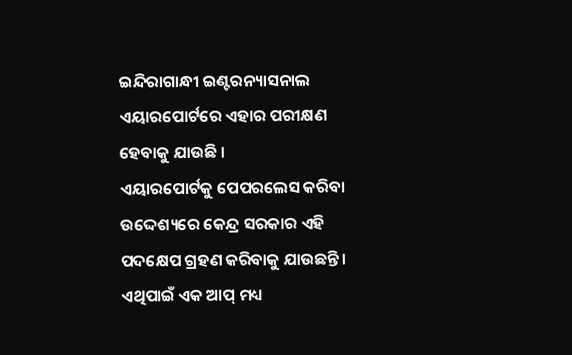ଇନ୍ଦିରାଗାନ୍ଧୀ ଇଣ୍ଟରନ୍ୟାସନାଲ ଏୟାରପୋର୍ଟରେ ଏହାର ପରୀକ୍ଷଣ ହେବାକୁ ଯାଉଛି ।
ଏୟାରପୋର୍ଟକୁ ପେପରଲେସ କରିବା ଉଦ୍ଦେଶ୍ୟରେ କେନ୍ଦ୍ର ସରକାର ଏହି ପଦକ୍ଷେପ ଗ୍ରହଣ କରିବାକୁ ଯାଉଛନ୍ତି । ଏଥିପାଇଁ ଏକ ଆପ୍ ମଧ୍ୟ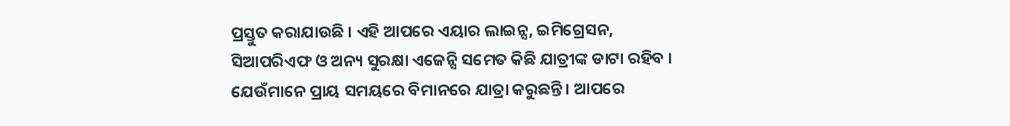ପ୍ରସ୍ତୁତ କରାଯାଉଛି । ଏହି ଆପରେ ଏୟାର ଲାଇନ୍ସ, ଇମିଗ୍ରେସନ, ସିଆପରିଏଫ ଓ ଅନ୍ୟ ସୁରକ୍ଷା ଏଜେନ୍ସି ସମେତ କିଛି ଯାତ୍ରୀଙ୍କ ଡାଟା ରହିବ । ଯେଉଁମାନେ ପ୍ରାୟ ସମୟରେ ବିମାନରେ ଯାତ୍ରା କରୁଛନ୍ତି । ଆପରେ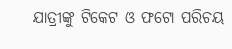ଯାତ୍ରୀଙ୍କୁ ଟିକେଟ ଓ ଫଟୋ ପରିଚୟ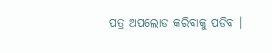ପତ୍ର ଅପଲୋଡ କରିବାକୁ ପଡିବ ।